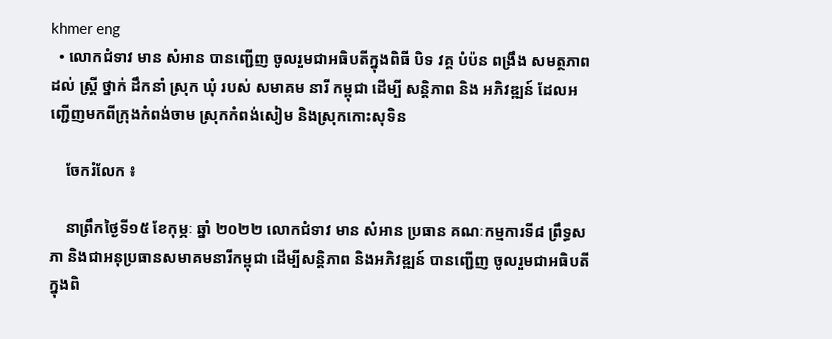khmer eng
  • លោកជំទាវ មាន សំអាន បានញ្ជេីញ ចូលរួមជាអធិបតីក្នុងពិធី បិទ វគ្គ បំប៉ន ពង្រឹង សមត្ថភាព ដល់ ស្រ្តី ថ្នាក់ ដឹកនាំ ស្រុក ឃុំ របស់ សមាគម នារី កម្ពុជា ដេីម្បី សន្តិភាព និង អភិវឌ្ឍន៍ ដែលអញ្ជើញមកពីក្រុងកំពង់ចាម ស្រុកកំពង់សៀម និងស្រុកកោះសុទិន

    ចែករំលែក ៖

    នាព្រឹកថ្ងៃទី១៥ ខែកុម្ភៈ ឆ្នាំ ២០២២ លោកជំទាវ មាន សំអាន ប្រធាន គណៈកម្មការទី៨ ព្រឹទ្ធសភា និងជាអនុប្រធានសមាគមនារីកម្ពុជា ដើម្បីសន្តិភាព និងអភិវឌ្ឍន៍ បានញ្ជេីញ ចូលរួមជាអធិបតីក្នុងពិ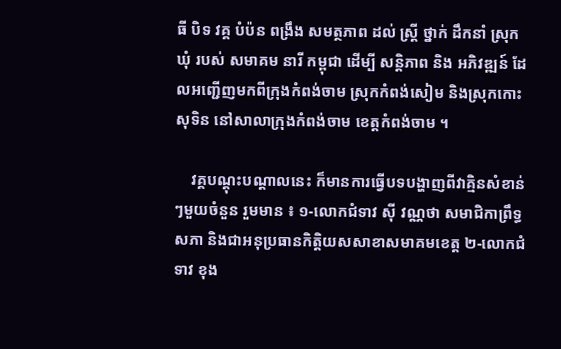ធី បិទ វគ្គ បំប៉ន ពង្រឹង សមត្ថភាព ដល់ ស្រ្តី ថ្នាក់ ដឹកនាំ ស្រុក ឃុំ របស់ សមាគម នារី កម្ពុជា ដេីម្បី សន្តិភាព និង អភិវឌ្ឍន៍ ដែលអញ្ជើញមកពីក្រុងកំពង់ចាម ស្រុកកំពង់សៀម និងស្រុកកោះសុទិន នៅសាលាក្រុងកំពង់ចាម ខេត្តកំពង់ចាម ។

    វគ្គបណ្តុះបណ្តាលនេះ ក៏មានការធ្វើបទបង្ហាញពីវាគ្មិនសំខាន់ៗមួយចំនួន រួមមាន ៖ ១-លោកជំទាវ ស៊ី វណ្ណថា សមាជិកាព្រឹទ្ធសភា និងជាអនុប្រធានកិត្តិយសសាខាសមាគមខេត្ត ២-លោកជំទាវ ខុង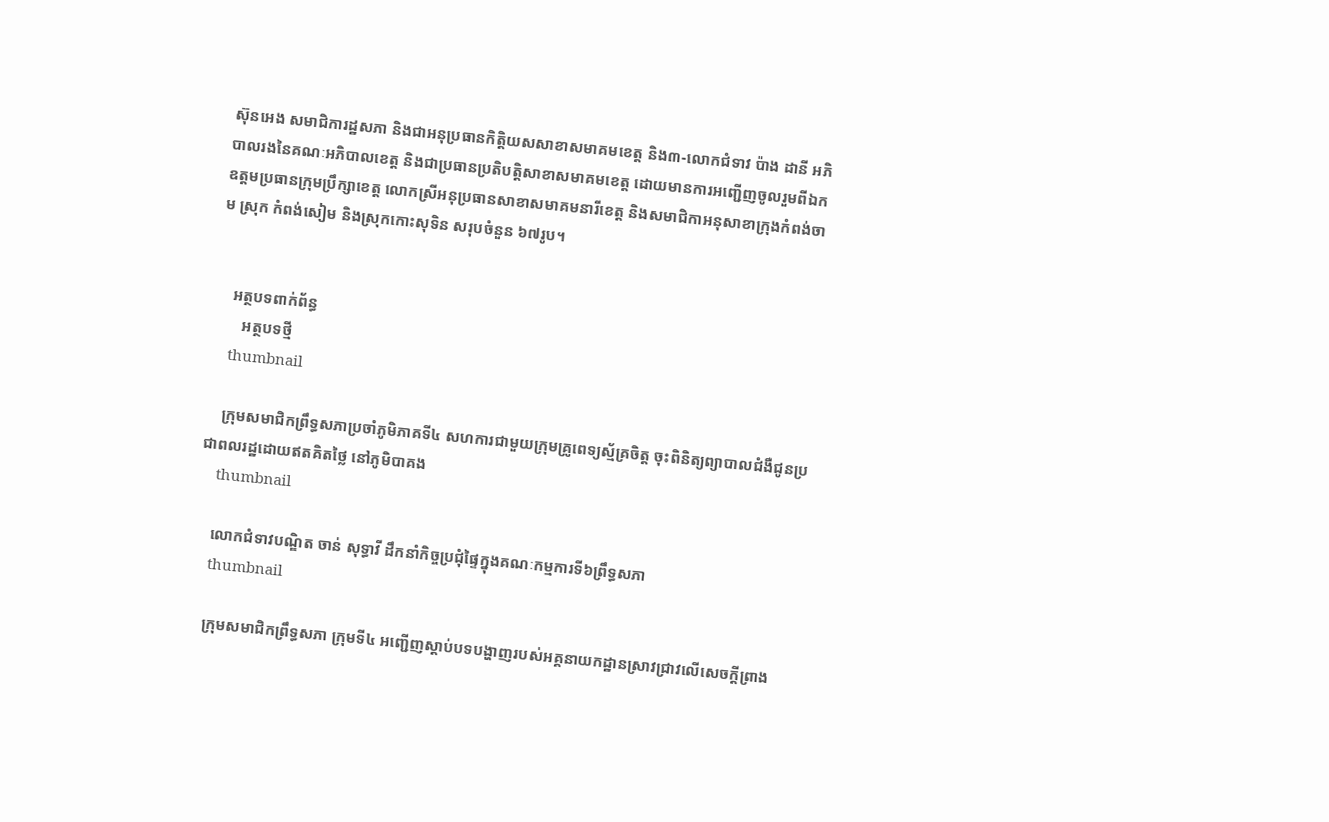ស៊ុនអេង សមាជិការដ្ឋសភា និងជាអនុប្រធានកិត្តិយសសាខាសមាគមខេត្ត និង៣-លោកជំទាវ ប៉ាង ដានី អភិបាលរងនៃគណៈអភិបាលខេត្ត និងជាប្រធានប្រតិបត្តិសាខាសមាគមខេត្ត ដោយមានការអញ្ជើញចូលរួមពីឯកឧត្តមប្រធានក្រុមប្រឹក្សាខេត្ត លោកស្រីអនុប្រធានសាខាសមាគមនារីខេត្ត និងសមាជិកាអនុសាខាក្រុងកំពង់ចាម ស្រុក កំពង់សៀម និងស្រុកកោះសុទិន សរុបចំនួន ៦៧រូប។


    អត្ថបទពាក់ព័ន្ធ
       អត្ថបទថ្មី
    thumbnail

    ក្រុមសមាជិកព្រឹទ្ធសភាប្រចាំភូមិភាគទី៤ សហការជាមួយក្រុមគ្រូពេទ្យស្ម័គ្រចិត្ត ចុះពិនិត្យព្យាបាលជំងឺជូនប្រជាពលរដ្ឋដោយឥតគិតថ្លៃ នៅភូមិបាគង
    thumbnail

    លោកជំទាវបណ្ឌិត ចាន់ សុទ្ធាវី ដឹកនាំកិច្ចប្រជុំផ្ទៃក្នុងគណៈកម្មការទី៦ព្រឹទ្ធសភា
    thumbnail

    ក្រុមសមាជិកព្រឹទ្ធសភា ក្រុមទី៤ អញ្ជើញស្តាប់បទបង្ហាញរបស់អគ្គនាយកដ្ឋានស្រាវជ្រាវលើសេចក្តីព្រាង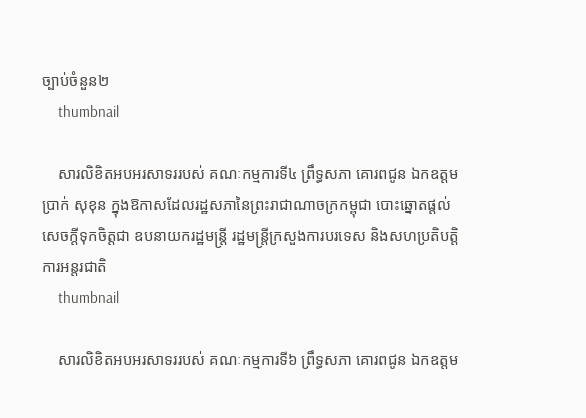ច្បាប់ចំនួន២
    thumbnail

    សារលិខិតអបអរសាទររបស់ គណៈកម្មការទី៤ ព្រឹទ្ធសភា គោរពជូន ឯកឧត្តម ប្រាក់ សុខុន ក្នុងឱកាសដែលរដ្ឋសភានៃព្រះរាជាណាចក្រកម្ពុជា បោះឆ្នោតផ្តល់សេចក្តីទុកចិត្តជា ឧបនាយករដ្ឋមន្ត្រី រដ្ឋមន្ត្រីក្រសួងការបរទេស និងសហប្រតិបត្តិការអន្តរជាតិ
    thumbnail

    សារលិខិតអបអរសាទររបស់ គណៈកម្មការទី៦ ព្រឹទ្ធសភា គោរពជូន ឯកឧត្តម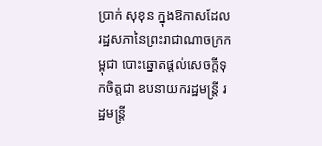ប្រាក់ សុខុន ក្នុងឱកាសដែលរដ្ឋសភានៃព្រះរាជាណាចក្រកម្ពុជា បោះឆ្នោតផ្តល់សេចក្តីទុកចិត្តជា ឧបនាយករដ្ឋមន្ត្រី រដ្ឋមន្ត្រី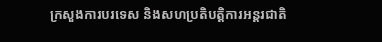ក្រសួងការបរទេស និងសហប្រតិបត្តិការអន្តរជាតិ